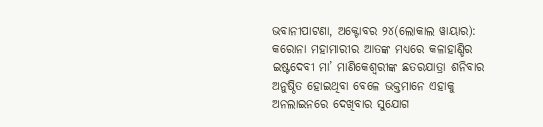ଭବାନୀପାଟଣା, ଅକ୍ଟୋବର ୨୪(ଲୋକାଲ ୱାୟାର): କରୋନା ମହାମାରୀର ଆତଙ୍କ ମଧ୍ୟରେ କଳାହାଣ୍ଡିର ଇଷ୍ଟଦେବୀ ମା’ ମାଣିକେଶ୍ୱରୀଙ୍କ ଛତରଯାତ୍ରା ଶନିବାର ଅନୁଷ୍ଠିତ ହୋଇଥିବା ବେଳେ ଭକ୍ତମାନେ ଏହାକୁ ଅନଲାଇନରେ ଦେଖିବାର ସୁଯୋଗ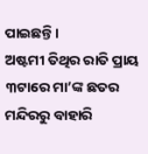ପାଇଛନ୍ତି ।
ଅଷ୍ଟମୀ ତିଥିର ରାତି ପ୍ରାୟ ୩ଟାରେ ମା’ଙ୍କ ଛତର ମନ୍ଦିରରୁ ବାହାରି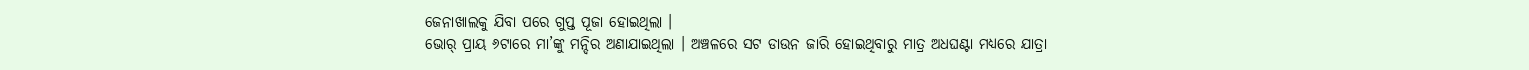ଜେନାଖାଲକୁ ଯିବା ପରେ ଗୁପ୍ତ ପୂଜା ହୋଇଥିଲା ।
ଭୋର୍ ପ୍ରାୟ ୬ଟାରେ ମା’ଙ୍କୁ ମନ୍ଦିର ଅଣାଯାଇଥିଲା । ଅଞ୍ଚଳରେ ସଟ ଡାଉନ ଜାରି ହୋଇଥିବାରୁ ମାତ୍ର ଅଧଘଣ୍ଟା ମଧ୍ୟରେ ଯାତ୍ରା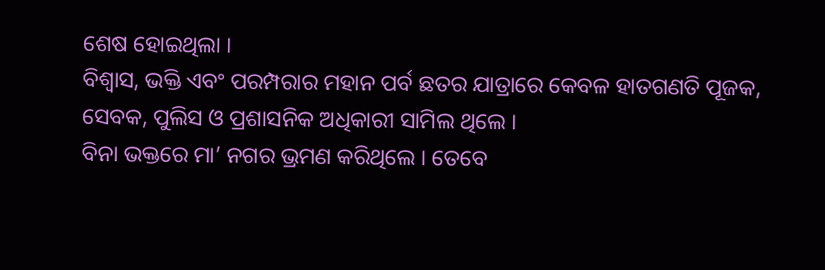ଶେଷ ହୋଇଥିଲା ।
ବିଶ୍ୱାସ, ଭକ୍ତି ଏବଂ ପରମ୍ପରାର ମହାନ ପର୍ବ ଛତର ଯାତ୍ରାରେ କେବଳ ହାତଗଣତି ପୂଜକ, ସେବକ, ପୁଲିସ ଓ ପ୍ରଶାସନିକ ଅଧିକାରୀ ସାମିଲ ଥିଲେ ।
ବିନା ଭକ୍ତରେ ମା’ ନଗର ଭ୍ରମଣ କରିଥିଲେ । ତେବେ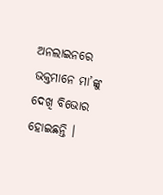ଅନଲାଇନରେ ଭକ୍ତମାନେ ମା’ଙ୍କୁ ଦେଖି ବିଭୋର ହୋଇଛନ୍ତି ।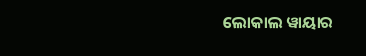ଲୋକାଲ ୱାୟାର